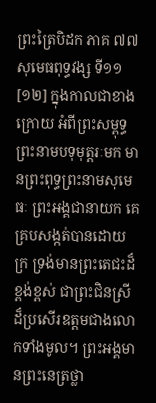ព្រះត្រៃបិដក ភាគ ៧៧
សុមេធពុទ្ធវង្ស ទី១១
[១២] ក្នុងកាលជាខាងក្រោយ អំពីព្រះសម្ពុទ្ធ ព្រះនាមបទុមុត្តរៈមក មានព្រះពុទ្ធព្រះនាមសុមេធៈ ព្រះអង្គជានាយក គេគ្របសង្កត់បានដោយក្រ ទ្រង់មានព្រះតេជះដ៏ខ្ពង់ខ្ពស់ ជាព្រះជិនស្រីដ៏ប្រសើរឧត្តមជាងលោកទាំងមូល។ ព្រះអង្គមានព្រះនេត្រថ្លា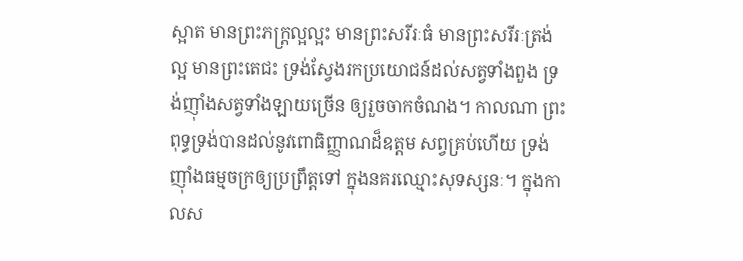ស្អាត មានព្រះភក្ត្រល្អល្អះ មានព្រះសរីរៈធំ មានព្រះសរីរៈត្រង់ល្អ មានព្រះតេជះ ទ្រង់ស្វែងរកប្រយោជន៍ដល់សត្វទាំងពួង ទ្រង់ញ៉ាំងសត្វទាំងឡាយច្រើន ឲ្យរួចចាកចំណង។ កាលណា ព្រះពុទ្ធទ្រង់បានដល់នូវពោធិញ្ញាណដ៏ឧត្តម សព្វគ្រប់ហើយ ទ្រង់ញ៉ាំងធម្មចក្រឲ្យប្រព្រឹត្តទៅ ក្នុងនគរឈ្មោះសុទស្សនៈ។ ក្នុងកាលស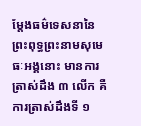ម្តែងធម៌ទេសនានៃព្រះពុទ្ធព្រះនាមសុមេធៈអង្គនោះ មានការត្រាស់ដឹង ៣ លើក គឺការត្រាស់ដឹងទី ១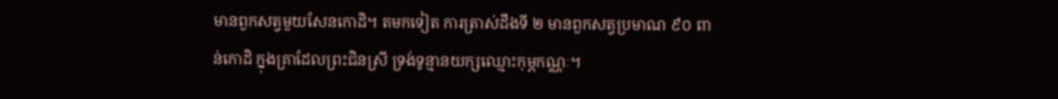មានពួកសត្វមួយសែនកោដិ។ តមកទៀត ការត្រាស់ដឹងទី ២ មានពួកសត្វប្រមាណ ៩០ ពាន់កោដិ ក្នុងគ្រាដែលព្រះជិនស្រី ទ្រង់ទូន្មានយក្សឈ្មោះកុម្ភកណ្ណៈ។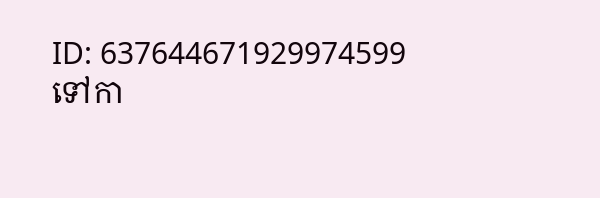ID: 637644671929974599
ទៅកា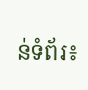ន់ទំព័រ៖